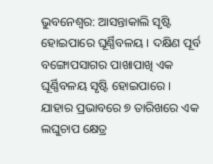ଭୁବନେଶ୍ବର: ଆସନ୍ତାକାଲି ସୃଷ୍ଟି ହୋଇପାରେ ଘୂର୍ଣ୍ଣିବଳୟ । ଦକ୍ଷିଣ ପୂର୍ବ ବଙ୍ଗୋପସାଗର ପାଖାପାଖି ଏକ ଘୂର୍ଣ୍ଣିବଳୟ ସୃଷ୍ଟି ହୋଇପାରେ । ଯାହାର ପ୍ରଭାବରେ ୭ ତାରିଖରେ ଏକ ଲଘୁଚାପ କ୍ଷେତ୍ର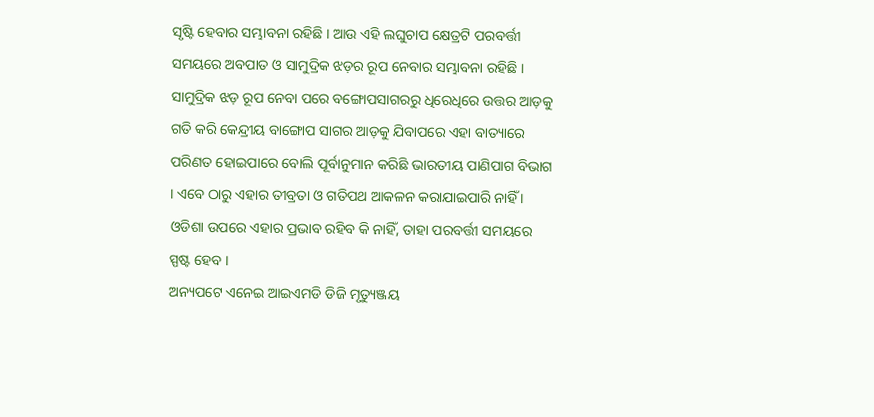ସୃଷ୍ଟି ହେବାର ସମ୍ଭାବନା ରହିଛି । ଆଉ ଏହି ଲଘୁଚାପ କ୍ଷେତ୍ରଟି ପରବର୍ତ୍ତୀ ସମୟରେ ଅବପାତ ଓ ସାମୁଦ୍ରିକ ଝଡ଼ର ରୂପ ନେବାର ସମ୍ଭାବନା ରହିଛି । ସାମୁଦ୍ରିକ ଝଡ଼ ରୂପ ନେବା ପରେ ବଙ୍ଗୋପସାଗରରୁ ଧିରେଧିରେ ଉତ୍ତର ଆଡ଼କୁ ଗତି କରି କେନ୍ଦ୍ରୀୟ ବାଙ୍ଗୋପ ସାଗର ଆଡ଼କୁ ଯିବାପରେ ଏହା ବାତ୍ୟାରେ ପରିଣତ ହୋଇପାରେ ବୋଲି ପୂର୍ବାନୁମାନ କରିଛି ଭାରତୀୟ ପାଣିପାଗ ବିଭାଗ । ଏବେ ଠାରୁ ଏହାର ତୀବ୍ରତା ଓ ଗତିପଥ ଆକଳନ କରାଯାଇପାରି ନାହିଁ । ଓଡିଶା ଉପରେ ଏହାର ପ୍ରଭାବ ରହିବ କି ନାହିଁ, ତାହା ପରବର୍ତ୍ତୀ ସମୟରେ ସ୍ପଷ୍ଟ ହେବ ।
ଅନ୍ୟପଟେ ଏନେଇ ଆଇଏମଡି ଡିଜି ମୃତ୍ୟୁଞ୍ଜୟ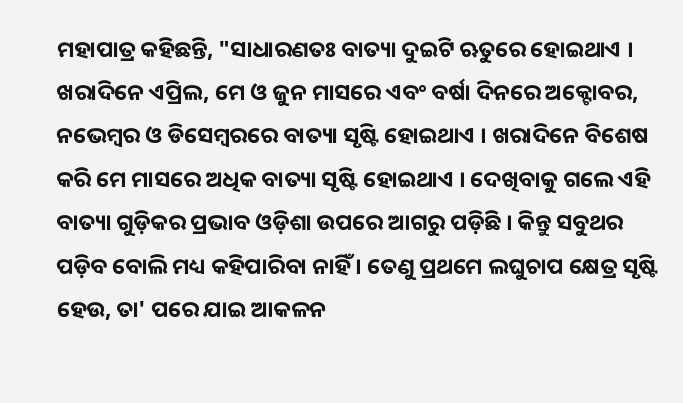ମହାପାତ୍ର କହିଛନ୍ତି, "ସାଧାରଣତଃ ବାତ୍ୟା ଦୁଇଟି ଋତୁରେ ହୋଇଥାଏ । ଖରାଦିନେ ଏପ୍ରିଲ, ମେ ଓ ଜୁନ ମାସରେ ଏବଂ ବର୍ଷା ଦିନରେ ଅକ୍ଟୋବର, ନଭେମ୍ବର ଓ ଡିସେମ୍ବରରେ ବାତ୍ୟା ସୃଷ୍ଟି ହୋଇଥାଏ । ଖରାଦିନେ ବିଶେଷ କରି ମେ ମାସରେ ଅଧିକ ବାତ୍ୟା ସୃଷ୍ଟି ହୋଇଥାଏ । ଦେଖିବାକୁ ଗଲେ ଏହି ବାତ୍ୟା ଗୁଡ଼ିକର ପ୍ରଭାବ ଓଡ଼ିଶା ଉପରେ ଆଗରୁ ପଡ଼ିଛି । କିନ୍ତୁ ସବୁଥର ପଡ଼ିବ ବୋଲି ମଧ୍ୟ କହିପାରିବା ନାହିଁ । ତେଣୁ ପ୍ରଥମେ ଲଘୁଚାପ କ୍ଷେତ୍ର ସୃଷ୍ଟି ହେଉ, ତା' ପରେ ଯାଇ ଆକଳନ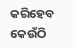କରିହେବ କେଉଁଠି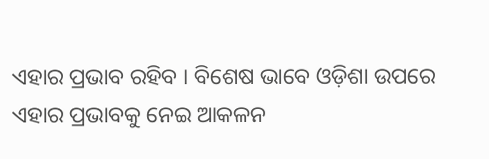ଏହାର ପ୍ରଭାବ ରହିବ । ବିଶେଷ ଭାବେ ଓଡ଼ିଶା ଉପରେ ଏହାର ପ୍ରଭାବକୁ ନେଇ ଆକଳନ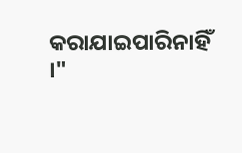କରାଯାଇପାରିନାହିଁ ।"